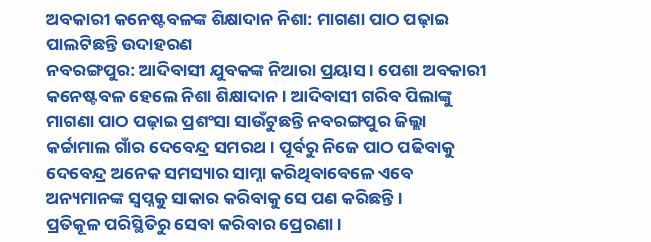ଅବକାରୀ କନେଷ୍ଟବଳଙ୍କ ଶିକ୍ଷାଦାନ ନିଶା: ମାଗଣା ପାଠ ପଢ଼ାଇ ପାଲଟିଛନ୍ତି ଉଦାହରଣ
ନବରଙ୍ଗପୁର: ଆଦିବାସୀ ଯୁବକଙ୍କ ନିଆରା ପ୍ରୟାସ । ପେଶା ଅବକାରୀ କନେଷ୍ଟବଳ ହେଲେ ନିଶା ଶିକ୍ଷାଦାନ । ଆଦିବାସୀ ଗରିବ ପିଲାଙ୍କୁ ମାଗଣା ପାଠ ପଢ଼ାଇ ପ୍ରଶଂସା ସାଉଁଟୁଛନ୍ତି ନବରଙ୍ଗପୁର ଜିଲ୍ଲା କର୍ଚ୍ଚାମାଲ ଗାଁର ଦେବେନ୍ଦ୍ର ସମରଥ । ପୂର୍ବରୁ ନିଜେ ପାଠ ପଢିବାକୁ ଦେବେନ୍ଦ୍ର ଅନେକ ସମସ୍ୟାର ସାମ୍ନା କରିଥିବାବେଳେ ଏବେ ଅନ୍ୟମାନଙ୍କ ସ୍ୱପ୍ନକୁ ସାକାର କରିବାକୁ ସେ ପଣ କରିଛନ୍ତି ।
ପ୍ରତିକୂଳ ପରିସ୍ଥିତିରୁ ସେବା କରିବାର ପ୍ରେରଣା ।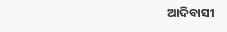ଆଦିବାସୀ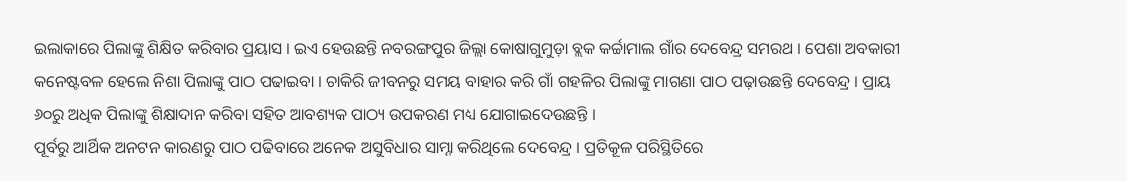ଇଲାକାରେ ପିଲାଙ୍କୁ ଶିକ୍ଷିତ କରିବାର ପ୍ରୟାସ । ଇଏ ହେଉଛନ୍ତି ନବରଙ୍ଗପୁର ଜିଲ୍ଲା କୋଷାଗୁମୁଡ଼ା ବ୍ଲକ କର୍ଚ୍ଚାମାଲ ଗାଁର ଦେବେନ୍ଦ୍ର ସମରଥ । ପେଶା ଅବକାରୀ କନେଷ୍ଟବଳ ହେଲେ ନିଶା ପିଲାଙ୍କୁ ପାଠ ପଢାଇବା । ଚାକିରି ଜୀବନରୁ ସମୟ ବାହାର କରି ଗାଁ ଗହଳିର ପିଲାଙ୍କୁ ମାଗଣା ପାଠ ପଢ଼ାଉଛନ୍ତି ଦେବେନ୍ଦ୍ର । ପ୍ରାୟ ୬୦ରୁ ଅଧିକ ପିଲାଙ୍କୁ ଶିକ୍ଷାଦାନ କରିବା ସହିତ ଆବଶ୍ୟକ ପାଠ୍ୟ ଉପକରଣ ମଧ୍ୟ ଯୋଗାଇଦେଉଛନ୍ତି ।
ପୂର୍ବରୁ ଆର୍ଥିକ ଅନଟନ କାରଣରୁ ପାଠ ପଢିବାରେ ଅନେକ ଅସୁବିଧାର ସାମ୍ନା କରିଥିଲେ ଦେବେନ୍ଦ୍ର । ପ୍ରତିକୂଳ ପରିସ୍ଥିତିରେ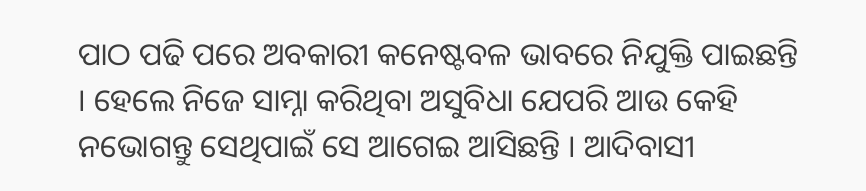ପାଠ ପଢି ପରେ ଅବକାରୀ କନେଷ୍ଟବଳ ଭାବରେ ନିଯୁକ୍ତି ପାଇଛନ୍ତି । ହେଲେ ନିଜେ ସାମ୍ନା କରିଥିବା ଅସୁବିଧା ଯେପରି ଆଉ କେହି ନଭୋଗନ୍ତୁ ସେଥିପାଇଁ ସେ ଆଗେଇ ଆସିଛନ୍ତି । ଆଦିବାସୀ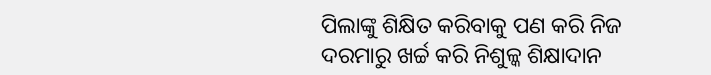ପିଲାଙ୍କୁ ଶିକ୍ଷିତ କରିବାକୁ ପଣ କରି ନିଜ ଦରମାରୁ ଖର୍ଚ୍ଚ କରି ନିଶୁଳ୍କ ଶିକ୍ଷାଦାନ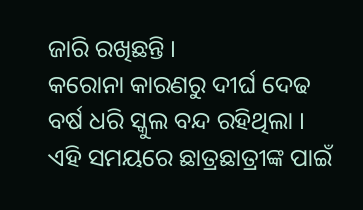ଜାରି ରଖିଛନ୍ତି ।
କରୋନା କାରଣରୁ ଦୀର୍ଘ ଦେଢ ବର୍ଷ ଧରି ସ୍କୁଲ ବନ୍ଦ ରହିଥିଲା । ଏହି ସମୟରେ ଛାତ୍ରଛାତ୍ରୀଙ୍କ ପାଇଁ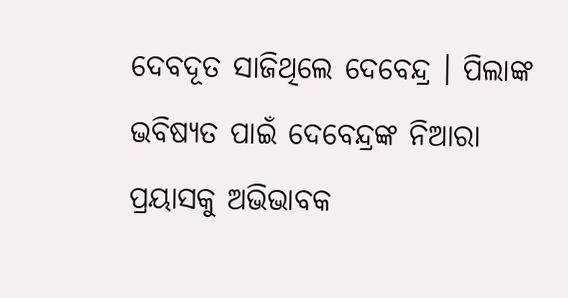ଦେବଦୂତ ସାଜିଥିଲେ ଦେବେନ୍ଦ୍ର । ପିଲାଙ୍କ ଭବିଷ୍ୟତ ପାଇଁ ଦେବେନ୍ଦ୍ରଙ୍କ ନିଆରା ପ୍ରୟାସକୁ ଅଭିଭାବକ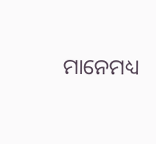ମାନେମଧ୍ୟ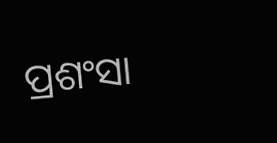ପ୍ରଶଂସା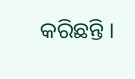କରିଛନ୍ତି ।